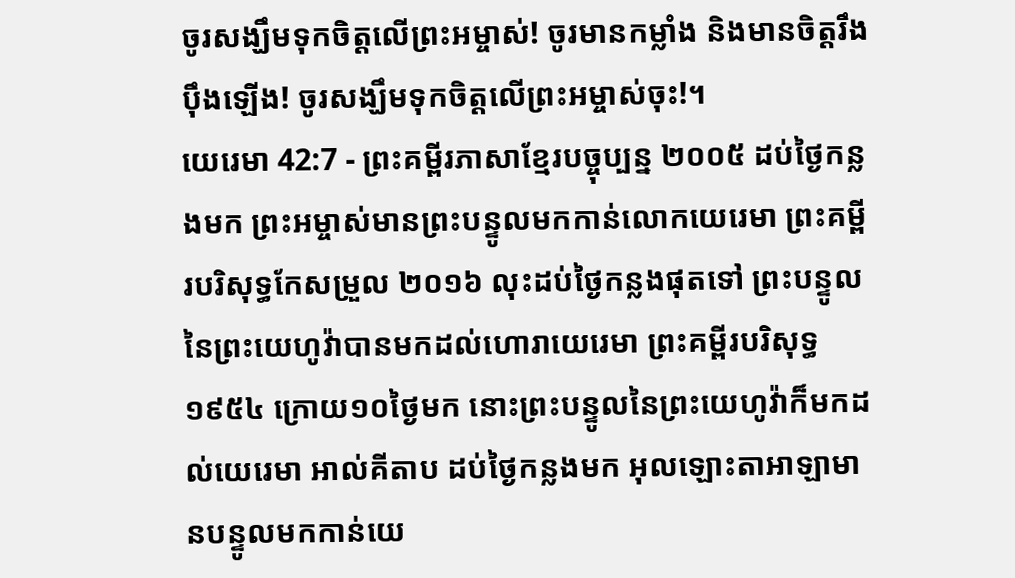ចូរសង្ឃឹមទុកចិត្តលើព្រះអម្ចាស់! ចូរមានកម្លាំង និងមានចិត្តរឹងប៉ឹងឡើង! ចូរសង្ឃឹមទុកចិត្តលើព្រះអម្ចាស់ចុះ!។
យេរេមា 42:7 - ព្រះគម្ពីរភាសាខ្មែរបច្ចុប្បន្ន ២០០៥ ដប់ថ្ងៃកន្លងមក ព្រះអម្ចាស់មានព្រះបន្ទូលមកកាន់លោកយេរេមា ព្រះគម្ពីរបរិសុទ្ធកែសម្រួល ២០១៦ លុះដប់ថ្ងៃកន្លងផុតទៅ ព្រះបន្ទូលនៃព្រះយេហូវ៉ាបានមកដល់ហោរាយេរេមា ព្រះគម្ពីរបរិសុទ្ធ ១៩៥៤ ក្រោយ១០ថ្ងៃមក នោះព្រះបន្ទូលនៃព្រះយេហូវ៉ាក៏មកដល់យេរេមា អាល់គីតាប ដប់ថ្ងៃកន្លងមក អុលឡោះតាអាឡាមានបន្ទូលមកកាន់យេ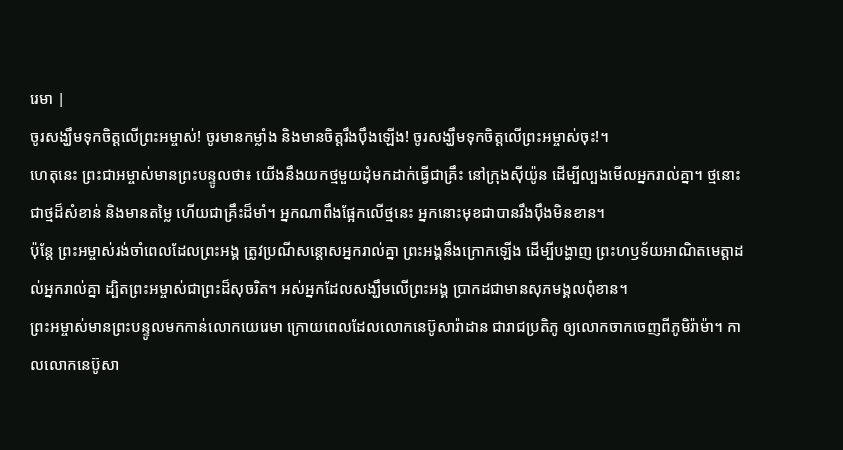រេមា |
ចូរសង្ឃឹមទុកចិត្តលើព្រះអម្ចាស់! ចូរមានកម្លាំង និងមានចិត្តរឹងប៉ឹងឡើង! ចូរសង្ឃឹមទុកចិត្តលើព្រះអម្ចាស់ចុះ!។
ហេតុនេះ ព្រះជាអម្ចាស់មានព្រះបន្ទូលថា៖ យើងនឹងយកថ្មមួយដុំមកដាក់ធ្វើជាគ្រឹះ នៅក្រុងស៊ីយ៉ូន ដើម្បីល្បងមើលអ្នករាល់គ្នា។ ថ្មនោះជាថ្មដ៏សំខាន់ និងមានតម្លៃ ហើយជាគ្រឹះដ៏មាំ។ អ្នកណាពឹងផ្អែកលើថ្មនេះ អ្នកនោះមុខជាបានរឹងប៉ឹងមិនខាន។
ប៉ុន្តែ ព្រះអម្ចាស់រង់ចាំពេលដែលព្រះអង្គ ត្រូវប្រណីសន្ដោសអ្នករាល់គ្នា ព្រះអង្គនឹងក្រោកឡើង ដើម្បីបង្ហាញ ព្រះហឫទ័យអាណិតមេត្តាដល់អ្នករាល់គ្នា ដ្បិតព្រះអម្ចាស់ជាព្រះដ៏សុចរិត។ អស់អ្នកដែលសង្ឃឹមលើព្រះអង្គ ប្រាកដជាមានសុភមង្គលពុំខាន។
ព្រះអម្ចាស់មានព្រះបន្ទូលមកកាន់លោកយេរេមា ក្រោយពេលដែលលោកនេប៊ូសារ៉ាដាន ជារាជប្រតិភូ ឲ្យលោកចាកចេញពីភូមិរ៉ាម៉ា។ កាលលោកនេប៊ូសា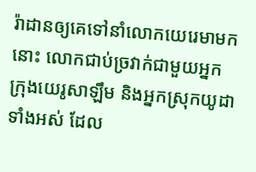រ៉ាដានឲ្យគេទៅនាំលោកយេរេមាមកនោះ លោកជាប់ច្រវាក់ជាមួយអ្នកក្រុងយេរូសាឡឹម និងអ្នកស្រុកយូដាទាំងអស់ ដែល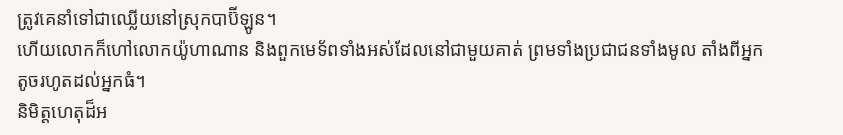ត្រូវគេនាំទៅជាឈ្លើយនៅស្រុកបាប៊ីឡូន។
ហើយលោកក៏ហៅលោកយ៉ូហាណាន និងពួកមេទ័ពទាំងអស់ដែលនៅជាមួយគាត់ ព្រមទាំងប្រជាជនទាំងមូល តាំងពីអ្នកតូចរហូតដល់អ្នកធំ។
និមិត្តហេតុដ៏អ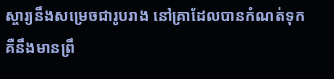ស្ចារ្យនឹងសម្រេចជារូបរាង នៅគ្រាដែលបានកំណត់ទុក គឺនឹងមានព្រឹ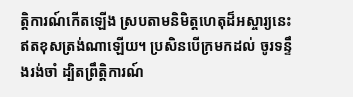ត្តិការណ៍កើតឡើង ស្របតាមនិមិត្តហេតុដ៏អស្ចារ្យនេះ ឥតខុសត្រង់ណាឡើយ។ ប្រសិនបើក្រមកដល់ ចូរទន្ទឹងរង់ចាំ ដ្បិតព្រឹត្តិការណ៍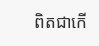ពិតជាកើ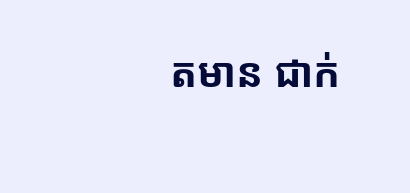តមាន ជាក់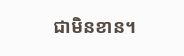ជាមិនខាន។